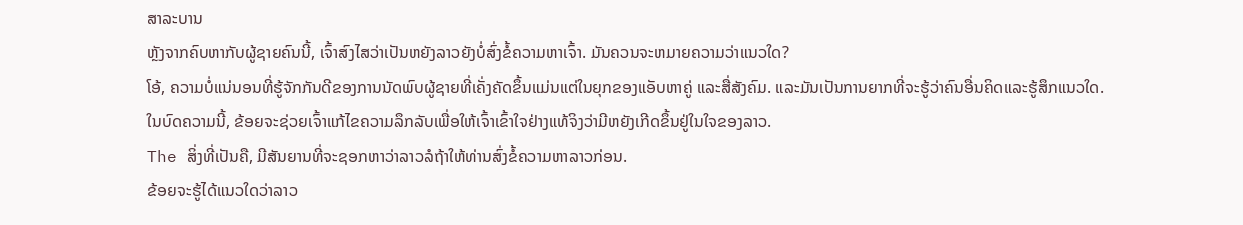ສາລະບານ
ຫຼັງຈາກຄົບຫາກັບຜູ້ຊາຍຄົນນີ້, ເຈົ້າສົງໄສວ່າເປັນຫຍັງລາວຍັງບໍ່ສົ່ງຂໍ້ຄວາມຫາເຈົ້າ. ມັນຄວນຈະຫມາຍຄວາມວ່າແນວໃດ?
ໂອ້, ຄວາມບໍ່ແນ່ນອນທີ່ຮູ້ຈັກກັນດີຂອງການນັດພົບຜູ້ຊາຍທີ່ເຄັ່ງຄັດຂຶ້ນແມ່ນແຕ່ໃນຍຸກຂອງແອັບຫາຄູ່ ແລະສື່ສັງຄົມ. ແລະມັນເປັນການຍາກທີ່ຈະຮູ້ວ່າຄົນອື່ນຄິດແລະຮູ້ສຶກແນວໃດ.
ໃນບົດຄວາມນີ້, ຂ້ອຍຈະຊ່ວຍເຈົ້າແກ້ໄຂຄວາມລຶກລັບເພື່ອໃຫ້ເຈົ້າເຂົ້າໃຈຢ່າງແທ້ຈິງວ່າມີຫຍັງເກີດຂຶ້ນຢູ່ໃນໃຈຂອງລາວ.
The ສິ່ງທີ່ເປັນຄື, ມີສັນຍານທີ່ຈະຊອກຫາວ່າລາວລໍຖ້າໃຫ້ທ່ານສົ່ງຂໍ້ຄວາມຫາລາວກ່ອນ.
ຂ້ອຍຈະຮູ້ໄດ້ແນວໃດວ່າລາວ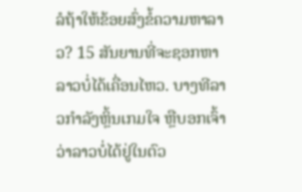ລໍຖ້າໃຫ້ຂ້ອຍສົ່ງຂໍ້ຄວາມຫາລາວ? 15 ສັນຍານທີ່ຈະຊອກຫາ
ລາວບໍ່ໄດ້ເຄື່ອນໄຫວ. ບາງທີລາວກຳລັງຫຼິ້ນເກມໃຈ ຫຼືບອກເຈົ້າວ່າລາວບໍ່ໄດ້ຢູ່ໃນຕົວ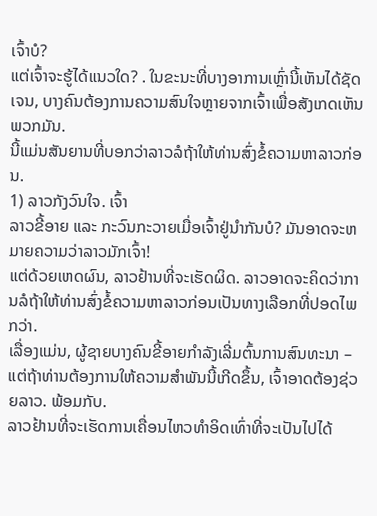ເຈົ້າບໍ?
ແຕ່ເຈົ້າຈະຮູ້ໄດ້ແນວໃດ? . ໃນຂະນະທີ່ບາງອາການເຫຼົ່ານີ້ເຫັນໄດ້ຊັດເຈນ, ບາງຄົນຕ້ອງການຄວາມສົນໃຈຫຼາຍຈາກເຈົ້າເພື່ອສັງເກດເຫັນພວກມັນ.
ນີ້ແມ່ນສັນຍານທີ່ບອກວ່າລາວລໍຖ້າໃຫ້ທ່ານສົ່ງຂໍ້ຄວາມຫາລາວກ່ອນ.
1) ລາວກັງວົນໃຈ. ເຈົ້າ
ລາວຂີ້ອາຍ ແລະ ກະວົນກະວາຍເມື່ອເຈົ້າຢູ່ນຳກັນບໍ? ມັນອາດຈະຫມາຍຄວາມວ່າລາວມັກເຈົ້າ!
ແຕ່ດ້ວຍເຫດຜົນ, ລາວຢ້ານທີ່ຈະເຮັດຜິດ. ລາວອາດຈະຄິດວ່າການລໍຖ້າໃຫ້ທ່ານສົ່ງຂໍ້ຄວາມຫາລາວກ່ອນເປັນທາງເລືອກທີ່ປອດໄພກວ່າ.
ເລື່ອງແມ່ນ, ຜູ້ຊາຍບາງຄົນຂີ້ອາຍກໍາລັງເລີ່ມຕົ້ນການສົນທະນາ – ແຕ່ຖ້າທ່ານຕ້ອງການໃຫ້ຄວາມສຳພັນນີ້ເກີດຂຶ້ນ, ເຈົ້າອາດຕ້ອງຊ່ວຍລາວ. ພ້ອມກັບ.
ລາວຢ້ານທີ່ຈະເຮັດການເຄື່ອນໄຫວທຳອິດເທົ່າທີ່ຈະເປັນໄປໄດ້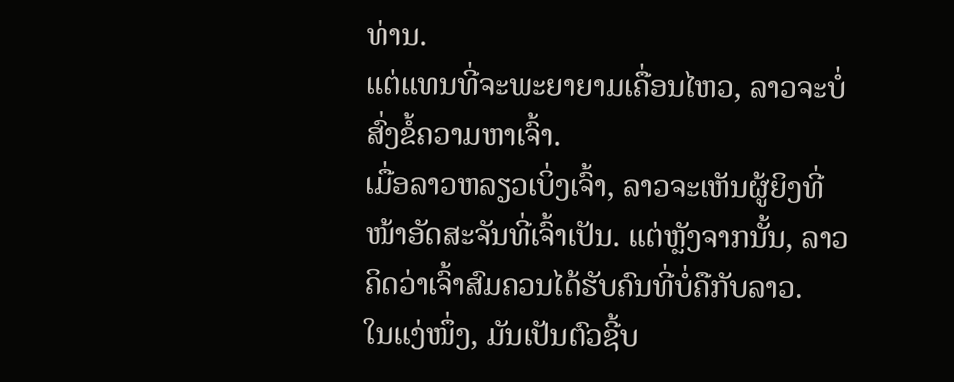ທ່ານ.
ແຕ່ແທນທີ່ຈະພະຍາຍາມເຄື່ອນໄຫວ, ລາວຈະບໍ່ສົ່ງຂໍ້ຄວາມຫາເຈົ້າ.
ເມື່ອລາວຫລຽວເບິ່ງເຈົ້າ, ລາວຈະເຫັນຜູ້ຍິງທີ່ໜ້າອັດສະຈັນທີ່ເຈົ້າເປັນ. ແຕ່ຫຼັງຈາກນັ້ນ, ລາວຄິດວ່າເຈົ້າສົມຄວນໄດ້ຮັບຄົນທີ່ບໍ່ຄືກັບລາວ.
ໃນແງ່ໜຶ່ງ, ມັນເປັນຕົວຊີ້ບ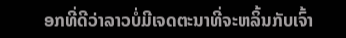ອກທີ່ດີວ່າລາວບໍ່ມີເຈດຕະນາທີ່ຈະຫລິ້ນກັບເຈົ້າ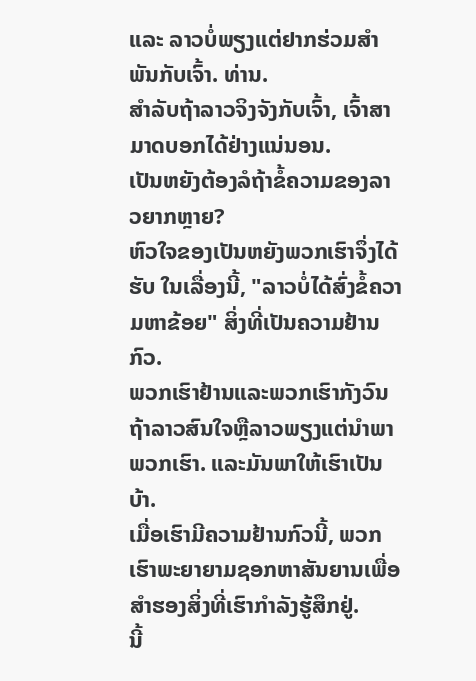ແລະ ລາວບໍ່ພຽງແຕ່ຢາກຮ່ວມສຳພັນກັບເຈົ້າ. ທ່ານ.
ສຳລັບຖ້າລາວຈິງຈັງກັບເຈົ້າ, ເຈົ້າສາມາດບອກໄດ້ຢ່າງແນ່ນອນ.
ເປັນຫຍັງຕ້ອງລໍຖ້າຂໍ້ຄວາມຂອງລາວຍາກຫຼາຍ?
ຫົວໃຈຂອງເປັນຫຍັງພວກເຮົາຈຶ່ງໄດ້ຮັບ ໃນເລື່ອງນີ້, "ລາວບໍ່ໄດ້ສົ່ງຂໍ້ຄວາມຫາຂ້ອຍ" ສິ່ງທີ່ເປັນຄວາມຢ້ານກົວ.
ພວກເຮົາຢ້ານແລະພວກເຮົາກັງວົນຖ້າລາວສົນໃຈຫຼືລາວພຽງແຕ່ນໍາພາພວກເຮົາ. ແລະມັນພາໃຫ້ເຮົາເປັນບ້າ.
ເມື່ອເຮົາມີຄວາມຢ້ານກົວນີ້, ພວກເຮົາພະຍາຍາມຊອກຫາສັນຍານເພື່ອສຳຮອງສິ່ງທີ່ເຮົາກຳລັງຮູ້ສຶກຢູ່.
ນີ້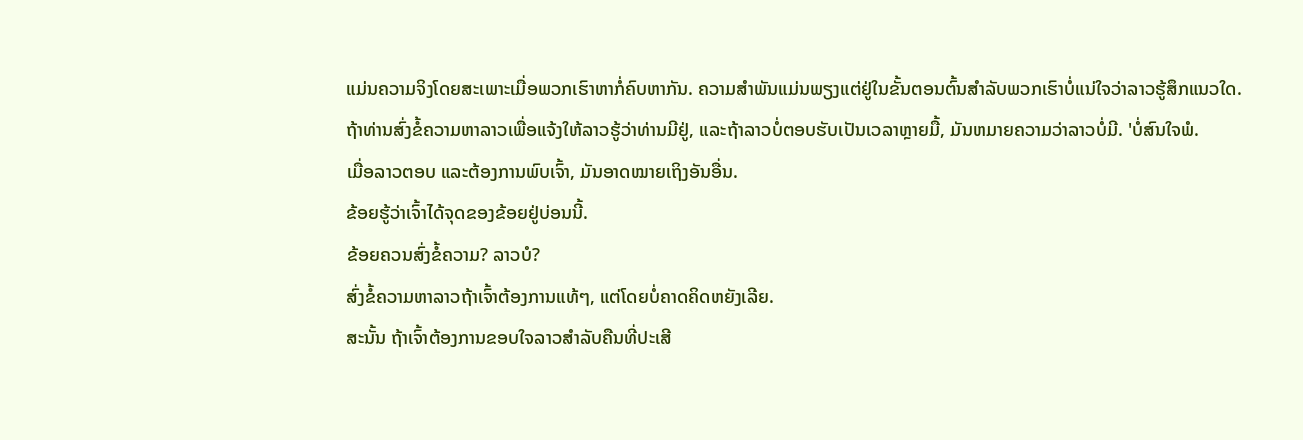ແມ່ນຄວາມຈິງໂດຍສະເພາະເມື່ອພວກເຮົາຫາກໍ່ຄົບຫາກັນ. ຄວາມສໍາພັນແມ່ນພຽງແຕ່ຢູ່ໃນຂັ້ນຕອນຕົ້ນສໍາລັບພວກເຮົາບໍ່ແນ່ໃຈວ່າລາວຮູ້ສຶກແນວໃດ.
ຖ້າທ່ານສົ່ງຂໍ້ຄວາມຫາລາວເພື່ອແຈ້ງໃຫ້ລາວຮູ້ວ່າທ່ານມີຢູ່, ແລະຖ້າລາວບໍ່ຕອບຮັບເປັນເວລາຫຼາຍມື້, ມັນຫມາຍຄວາມວ່າລາວບໍ່ມີ. 'ບໍ່ສົນໃຈພໍ.
ເມື່ອລາວຕອບ ແລະຕ້ອງການພົບເຈົ້າ, ມັນອາດໝາຍເຖິງອັນອື່ນ.
ຂ້ອຍຮູ້ວ່າເຈົ້າໄດ້ຈຸດຂອງຂ້ອຍຢູ່ບ່ອນນີ້.
ຂ້ອຍຄວນສົ່ງຂໍ້ຄວາມ? ລາວບໍ?
ສົ່ງຂໍ້ຄວາມຫາລາວຖ້າເຈົ້າຕ້ອງການແທ້ໆ, ແຕ່ໂດຍບໍ່ຄາດຄິດຫຍັງເລີຍ.
ສະນັ້ນ ຖ້າເຈົ້າຕ້ອງການຂອບໃຈລາວສຳລັບຄືນທີ່ປະເສີ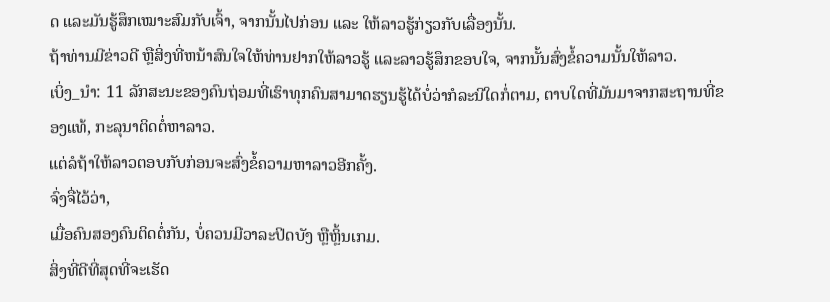ດ ແລະມັນຮູ້ສຶກເໝາະສົມກັບເຈົ້າ, ຈາກນັ້ນໄປກ່ອນ ແລະ ໃຫ້ລາວຮູ້ກ່ຽວກັບເລື່ອງນັ້ນ.
ຖ້າທ່ານມີຂ່າວດີ ຫຼືສິ່ງທີ່ຫນ້າສົນໃຈໃຫ້ທ່ານຢາກໃຫ້ລາວຮູ້ ແລະລາວຮູ້ສຶກຂອບໃຈ, ຈາກນັ້ນສົ່ງຂໍ້ຄວາມນັ້ນໃຫ້ລາວ.
ເບິ່ງ_ນຳ: 11 ລັກສະນະຂອງຄົນຖ່ອມທີ່ເຮົາທຸກຄົນສາມາດຮຽນຮູ້ໄດ້ບໍ່ວ່າກໍລະນີໃດກໍ່ຕາມ, ຕາບໃດທີ່ມັນມາຈາກສະຖານທີ່ຂອງແທ້, ກະລຸນາຕິດຕໍ່ຫາລາວ.
ແຕ່ລໍຖ້າໃຫ້ລາວຕອບກັບກ່ອນຈະສົ່ງຂໍ້ຄວາມຫາລາວອີກຄັ້ງ.
ຈົ່ງຈື່ໄວ້ວ່າ,
ເມື່ອຄົນສອງຄົນຕິດຕໍ່ກັນ, ບໍ່ຄວນມີວາລະປິດບັງ ຫຼືຫຼິ້ນເກມ.
ສິ່ງທີ່ດີທີ່ສຸດທີ່ຈະເຮັດ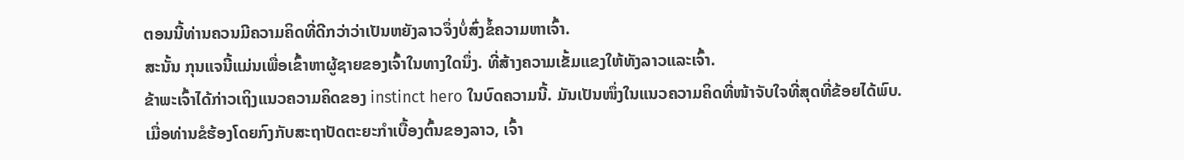ຕອນນີ້ທ່ານຄວນມີຄວາມຄິດທີ່ດີກວ່າວ່າເປັນຫຍັງລາວຈຶ່ງບໍ່ສົ່ງຂໍ້ຄວາມຫາເຈົ້າ.
ສະນັ້ນ ກຸນແຈນີ້ແມ່ນເພື່ອເຂົ້າຫາຜູ້ຊາຍຂອງເຈົ້າໃນທາງໃດນຶ່ງ. ທີ່ສ້າງຄວາມເຂັ້ມແຂງໃຫ້ທັງລາວແລະເຈົ້າ.
ຂ້າພະເຈົ້າໄດ້ກ່າວເຖິງແນວຄວາມຄິດຂອງ instinct hero ໃນບົດຄວາມນີ້. ມັນເປັນໜຶ່ງໃນແນວຄວາມຄິດທີ່ໜ້າຈັບໃຈທີ່ສຸດທີ່ຂ້ອຍໄດ້ພົບ.
ເມື່ອທ່ານຂໍຮ້ອງໂດຍກົງກັບສະຖາປັດຕະຍະກຳເບື້ອງຕົ້ນຂອງລາວ, ເຈົ້າ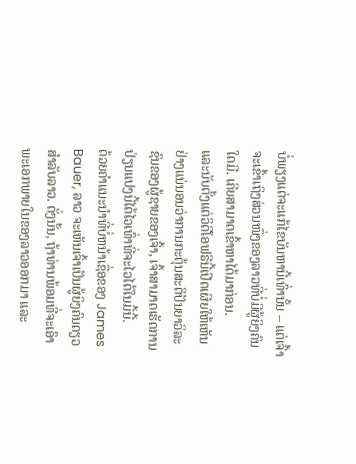ບໍ່ພຽງແຕ່ຈະແກ້ໄຂບັນຫານີ້ເທົ່ານັ້ນ – ແຕ່ເຈົ້າຈະເຂົ້າເຖິງສ່ວນໜຶ່ງຂອງລາວທີ່ບໍ່ມີຜູ້ຍິງຄົນໃດມີ. ເຄີຍສາມາດເຂົ້າຫາໄດ້ມາກ່ອນ.
ແລະນັບຕັ້ງແຕ່ວິດີໂອຟຣີນີ້ເປີດເຜີຍໃຫ້ເຫັນຢ່າງແນ່ນອນວ່າການກະຕຸ້ນສະຕິປັນຍາວິລະຊົນຂອງຜູ້ຊາຍຂອງເຈົ້າ, ເຈົ້າສາມາດເຮັດການປ່ຽນແປງນີ້ໄດ້ໄວເທົ່າທີ່ຈະໄວໄດ້ໃນມື້ນີ້.
ດ້ວຍຄໍາແນະນໍາທີ່ບໍ່ຫນ້າເຊື່ອຂອງ James Bauer, ລາວ ຈະເຫັນເຈົ້າເປັນຜູ້ຍິງຄົນດຽວສຳລັບລາວ. ດັ່ງນັ້ນ, ຖ້າທ່ານພ້ອມທີ່ຈະເອົາພະເອກພາຍໃນຂອງລາວອອກມາ ແລະ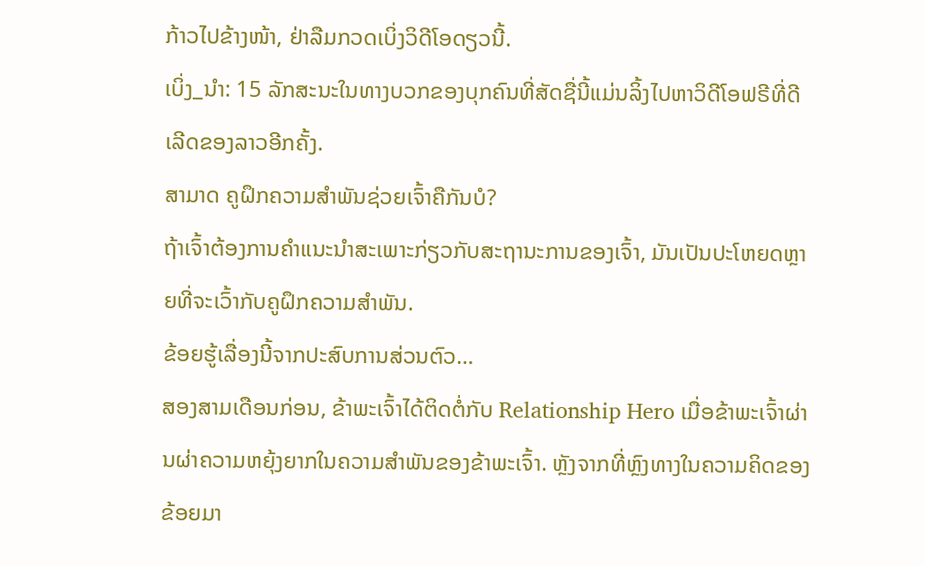ກ້າວໄປຂ້າງໜ້າ, ຢ່າລືມກວດເບິ່ງວິດີໂອດຽວນີ້.
ເບິ່ງ_ນຳ: 15 ລັກສະນະໃນທາງບວກຂອງບຸກຄົນທີ່ສັດຊື່ນີ້ແມ່ນລິ້ງໄປຫາວິດີໂອຟຣີທີ່ດີເລີດຂອງລາວອີກຄັ້ງ.
ສາມາດ ຄູຝຶກຄວາມສຳພັນຊ່ວຍເຈົ້າຄືກັນບໍ?
ຖ້າເຈົ້າຕ້ອງການຄຳແນະນຳສະເພາະກ່ຽວກັບສະຖານະການຂອງເຈົ້າ, ມັນເປັນປະໂຫຍດຫຼາຍທີ່ຈະເວົ້າກັບຄູຝຶກຄວາມສຳພັນ.
ຂ້ອຍຮູ້ເລື່ອງນີ້ຈາກປະສົບການສ່ວນຕົວ…
ສອງສາມເດືອນກ່ອນ, ຂ້າພະເຈົ້າໄດ້ຕິດຕໍ່ກັບ Relationship Hero ເມື່ອຂ້າພະເຈົ້າຜ່ານຜ່າຄວາມຫຍຸ້ງຍາກໃນຄວາມສຳພັນຂອງຂ້າພະເຈົ້າ. ຫຼັງຈາກທີ່ຫຼົງທາງໃນຄວາມຄິດຂອງຂ້ອຍມາ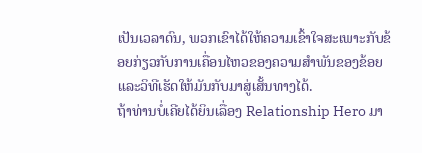ເປັນເວລາດົນ, ພວກເຂົາໄດ້ໃຫ້ຄວາມເຂົ້າໃຈສະເພາະກັບຂ້ອຍກ່ຽວກັບການເຄື່ອນໄຫວຂອງຄວາມສຳພັນຂອງຂ້ອຍ ແລະວິທີເຮັດໃຫ້ມັນກັບມາສູ່ເສັ້ນທາງໄດ້.
ຖ້າທ່ານບໍ່ເຄີຍໄດ້ຍິນເລື່ອງ Relationship Hero ມາ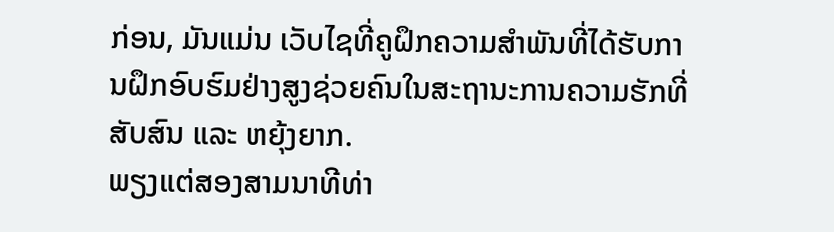ກ່ອນ, ມັນແມ່ນ ເວັບໄຊທີ່ຄູຝຶກຄວາມສຳພັນທີ່ໄດ້ຮັບການຝຶກອົບຮົມຢ່າງສູງຊ່ວຍຄົນໃນສະຖານະການຄວາມຮັກທີ່ສັບສົນ ແລະ ຫຍຸ້ງຍາກ.
ພຽງແຕ່ສອງສາມນາທີທ່າ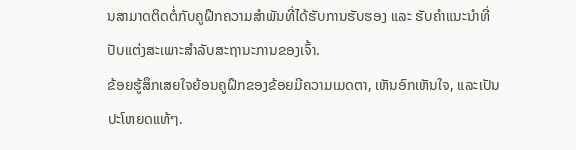ນສາມາດຕິດຕໍ່ກັບຄູຝຶກຄວາມສຳພັນທີ່ໄດ້ຮັບການຮັບຮອງ ແລະ ຮັບຄຳແນະນຳທີ່ປັບແຕ່ງສະເພາະສຳລັບສະຖານະການຂອງເຈົ້າ.
ຂ້ອຍຮູ້ສຶກເສຍໃຈຍ້ອນຄູຝຶກຂອງຂ້ອຍມີຄວາມເມດຕາ, ເຫັນອົກເຫັນໃຈ, ແລະເປັນປະໂຫຍດແທ້ໆ.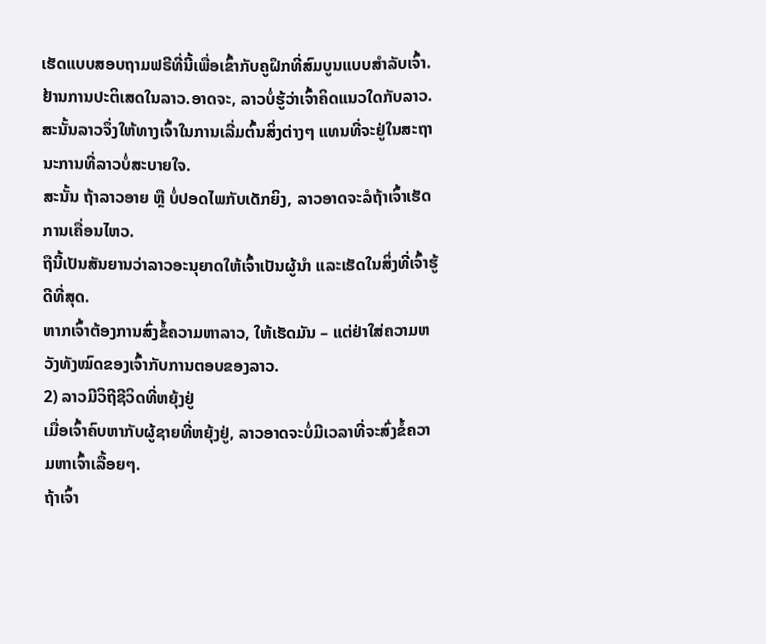ເຮັດແບບສອບຖາມຟຣີທີ່ນີ້ເພື່ອເຂົ້າກັບຄູຝຶກທີ່ສົມບູນແບບສຳລັບເຈົ້າ.
ຢ້ານການປະຕິເສດໃນລາວ.ອາດຈະ, ລາວບໍ່ຮູ້ວ່າເຈົ້າຄິດແນວໃດກັບລາວ. ສະນັ້ນລາວຈຶ່ງໃຫ້ທາງເຈົ້າໃນການເລີ່ມຕົ້ນສິ່ງຕ່າງໆ ແທນທີ່ຈະຢູ່ໃນສະຖານະການທີ່ລາວບໍ່ສະບາຍໃຈ.
ສະນັ້ນ ຖ້າລາວອາຍ ຫຼື ບໍ່ປອດໄພກັບເດັກຍິງ, ລາວອາດຈະລໍຖ້າເຈົ້າເຮັດການເຄື່ອນໄຫວ.
ຖືນີ້ເປັນສັນຍານວ່າລາວອະນຸຍາດໃຫ້ເຈົ້າເປັນຜູ້ນໍາ ແລະເຮັດໃນສິ່ງທີ່ເຈົ້າຮູ້ດີທີ່ສຸດ.
ຫາກເຈົ້າຕ້ອງການສົ່ງຂໍ້ຄວາມຫາລາວ, ໃຫ້ເຮັດມັນ – ແຕ່ຢ່າໃສ່ຄວາມຫວັງທັງໝົດຂອງເຈົ້າກັບການຕອບຂອງລາວ.
2) ລາວມີວິຖີຊີວິດທີ່ຫຍຸ້ງຢູ່
ເມື່ອເຈົ້າຄົບຫາກັບຜູ້ຊາຍທີ່ຫຍຸ້ງຢູ່, ລາວອາດຈະບໍ່ມີເວລາທີ່ຈະສົ່ງຂໍ້ຄວາມຫາເຈົ້າເລື້ອຍໆ.
ຖ້າເຈົ້າ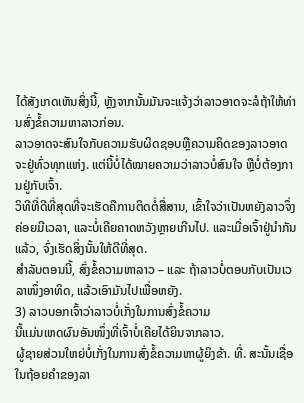ໄດ້ສັງເກດເຫັນສິ່ງນີ້, ຫຼັງຈາກນັ້ນມັນຈະແຈ້ງວ່າລາວອາດຈະລໍຖ້າໃຫ້ທ່ານສົ່ງຂໍ້ຄວາມຫາລາວກ່ອນ.
ລາວອາດຈະສົນໃຈກັບຄວາມຮັບຜິດຊອບຫຼືຄວາມຄິດຂອງລາວອາດຈະຢູ່ທົ່ວທຸກແຫ່ງ. ແຕ່ນີ້ບໍ່ໄດ້ໝາຍຄວາມວ່າລາວບໍ່ສົນໃຈ ຫຼືບໍ່ຕ້ອງການຢູ່ກັບເຈົ້າ.
ວິທີທີ່ດີທີ່ສຸດທີ່ຈະເຮັດຄືການຕິດຕໍ່ສື່ສານ, ເຂົ້າໃຈວ່າເປັນຫຍັງລາວຈຶ່ງຄ່ອຍມີເວລາ, ແລະບໍ່ເຄີຍຄາດຫວັງຫຼາຍເກີນໄປ. ແລະເມື່ອເຈົ້າຢູ່ນຳກັນແລ້ວ, ຈົ່ງເຮັດສິ່ງນັ້ນໃຫ້ດີທີ່ສຸດ.
ສຳລັບຕອນນີ້, ສົ່ງຂໍ້ຄວາມຫາລາວ – ແລະ ຖ້າລາວບໍ່ຕອບກັບເປັນເວລາໜຶ່ງອາທິດ, ແລ້ວເອົາມັນໄປເພື່ອຫຍັງ.
3) ລາວບອກເຈົ້າວ່າລາວບໍ່ເກັ່ງໃນການສົ່ງຂໍ້ຄວາມ
ນີ້ແມ່ນເຫດຜົນອັນໜຶ່ງທີ່ເຈົ້າບໍ່ເຄີຍໄດ້ຍິນຈາກລາວ.
ຜູ້ຊາຍສ່ວນໃຫຍ່ບໍ່ເກັ່ງໃນການສົ່ງຂໍ້ຄວາມຫາຜູ້ຍິງຂ້າ. ທີ່. ສະນັ້ນເຊື່ອໃນຖ້ອຍຄຳຂອງລາ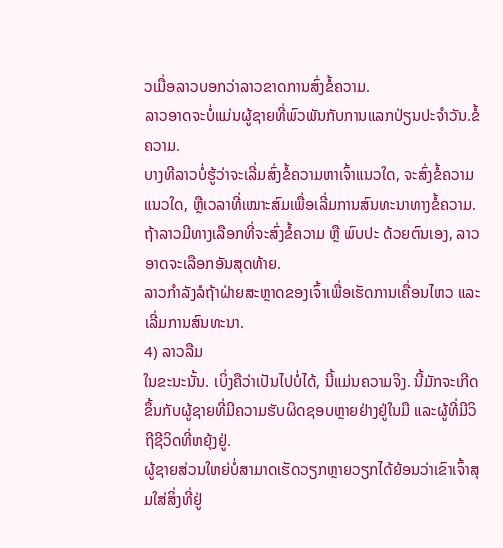ວເມື່ອລາວບອກວ່າລາວຂາດການສົ່ງຂໍ້ຄວາມ.
ລາວອາດຈະບໍ່ແມ່ນຜູ້ຊາຍທີ່ພົວພັນກັບການແລກປ່ຽນປະຈໍາວັນ.ຂໍ້ຄວາມ.
ບາງທີລາວບໍ່ຮູ້ວ່າຈະເລີ່ມສົ່ງຂໍ້ຄວາມຫາເຈົ້າແນວໃດ, ຈະສົ່ງຂໍ້ຄວາມແນວໃດ, ຫຼືເວລາທີ່ເໝາະສົມເພື່ອເລີ່ມການສົນທະນາທາງຂໍ້ຄວາມ.
ຖ້າລາວມີທາງເລືອກທີ່ຈະສົ່ງຂໍ້ຄວາມ ຫຼື ພົບປະ ດ້ວຍຕົນເອງ, ລາວອາດຈະເລືອກອັນສຸດທ້າຍ.
ລາວກຳລັງລໍຖ້າຝ່າຍສະຫຼາດຂອງເຈົ້າເພື່ອເຮັດການເຄື່ອນໄຫວ ແລະເລີ່ມການສົນທະນາ.
4) ລາວລືມ
ໃນຂະນະນັ້ນ. ເບິ່ງຄືວ່າເປັນໄປບໍ່ໄດ້, ນີ້ແມ່ນຄວາມຈິງ. ນີ້ມັກຈະເກີດຂຶ້ນກັບຜູ້ຊາຍທີ່ມີຄວາມຮັບຜິດຊອບຫຼາຍຢ່າງຢູ່ໃນມື ແລະຜູ້ທີ່ມີວິຖີຊີວິດທີ່ຫຍຸ້ງຢູ່.
ຜູ້ຊາຍສ່ວນໃຫຍ່ບໍ່ສາມາດເຮັດວຽກຫຼາຍວຽກໄດ້ຍ້ອນວ່າເຂົາເຈົ້າສຸມໃສ່ສິ່ງທີ່ຢູ່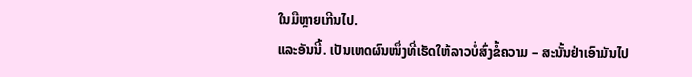ໃນມືຫຼາຍເກີນໄປ.
ແລະອັນນີ້. ເປັນເຫດຜົນໜຶ່ງທີ່ເຮັດໃຫ້ລາວບໍ່ສົ່ງຂໍ້ຄວາມ – ສະນັ້ນຢ່າເອົາມັນໄປ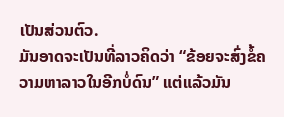ເປັນສ່ວນຕົວ.
ມັນອາດຈະເປັນທີ່ລາວຄິດວ່າ “ຂ້ອຍຈະສົ່ງຂໍ້ຄວາມຫາລາວໃນອີກບໍ່ດົນ” ແຕ່ແລ້ວມັນ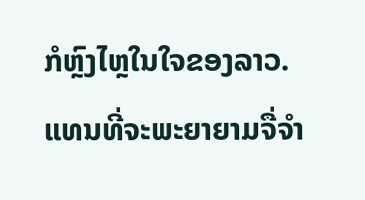ກໍຫຼົງໄຫຼໃນໃຈຂອງລາວ. ແທນທີ່ຈະພະຍາຍາມຈື່ຈຳ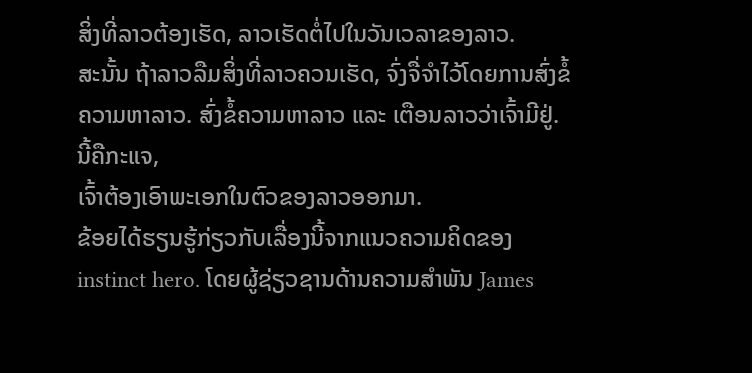ສິ່ງທີ່ລາວຕ້ອງເຮັດ, ລາວເຮັດຕໍ່ໄປໃນວັນເວລາຂອງລາວ.
ສະນັ້ນ ຖ້າລາວລືມສິ່ງທີ່ລາວຄວນເຮັດ, ຈົ່ງຈື່ຈຳໄວ້ໂດຍການສົ່ງຂໍ້ຄວາມຫາລາວ. ສົ່ງຂໍ້ຄວາມຫາລາວ ແລະ ເຕືອນລາວວ່າເຈົ້າມີຢູ່.
ນີ້ຄືກະແຈ,
ເຈົ້າຕ້ອງເອົາພະເອກໃນຕົວຂອງລາວອອກມາ.
ຂ້ອຍໄດ້ຮຽນຮູ້ກ່ຽວກັບເລື່ອງນີ້ຈາກແນວຄວາມຄິດຂອງ instinct hero. ໂດຍຜູ້ຊ່ຽວຊານດ້ານຄວາມສໍາພັນ James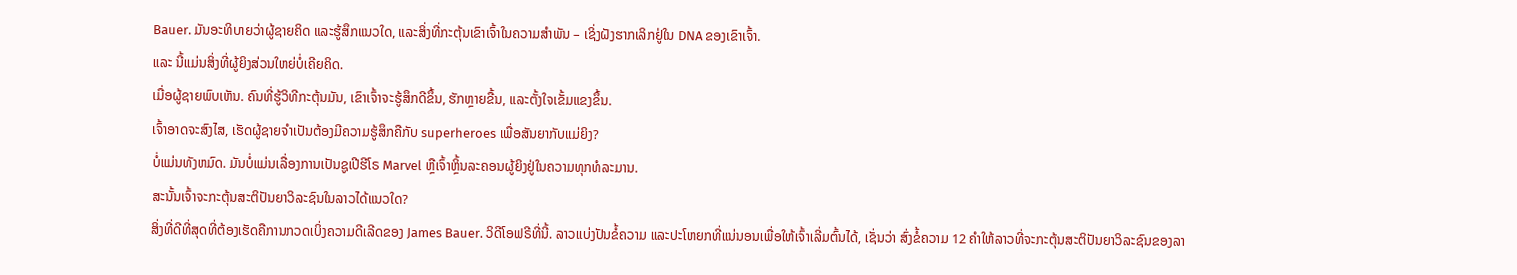Bauer. ມັນອະທິບາຍວ່າຜູ້ຊາຍຄິດ ແລະຮູ້ສຶກແນວໃດ, ແລະສິ່ງທີ່ກະຕຸ້ນເຂົາເຈົ້າໃນຄວາມສຳພັນ – ເຊິ່ງຝັງຮາກເລິກຢູ່ໃນ DNA ຂອງເຂົາເຈົ້າ.
ແລະ ນີ້ແມ່ນສິ່ງທີ່ຜູ້ຍິງສ່ວນໃຫຍ່ບໍ່ເຄີຍຄິດ.
ເມື່ອຜູ້ຊາຍພົບເຫັນ. ຄົນທີ່ຮູ້ວິທີກະຕຸ້ນມັນ, ເຂົາເຈົ້າຈະຮູ້ສຶກດີຂຶ້ນ, ຮັກຫຼາຍຂື້ນ, ແລະຕັ້ງໃຈເຂັ້ມແຂງຂຶ້ນ.
ເຈົ້າອາດຈະສົງໄສ, ເຮັດຜູ້ຊາຍຈໍາເປັນຕ້ອງມີຄວາມຮູ້ສຶກຄືກັບ superheroes ເພື່ອສັນຍາກັບແມ່ຍິງ?
ບໍ່ແມ່ນທັງຫມົດ. ມັນບໍ່ແມ່ນເລື່ອງການເປັນຊູເປີຮີໂຣ Marvel ຫຼືເຈົ້າຫຼິ້ນລະຄອນຜູ້ຍິງຢູ່ໃນຄວາມທຸກທໍລະມານ.
ສະນັ້ນເຈົ້າຈະກະຕຸ້ນສະຕິປັນຍາວິລະຊົນໃນລາວໄດ້ແນວໃດ?
ສິ່ງທີ່ດີທີ່ສຸດທີ່ຕ້ອງເຮັດຄືການກວດເບິ່ງຄວາມດີເລີດຂອງ James Bauer. ວິດີໂອຟຣີທີ່ນີ້. ລາວແບ່ງປັນຂໍ້ຄວາມ ແລະປະໂຫຍກທີ່ແນ່ນອນເພື່ອໃຫ້ເຈົ້າເລີ່ມຕົ້ນໄດ້, ເຊັ່ນວ່າ ສົ່ງຂໍ້ຄວາມ 12 ຄໍາໃຫ້ລາວທີ່ຈະກະຕຸ້ນສະຕິປັນຍາວິລະຊົນຂອງລາ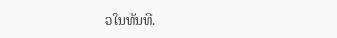ວໃນທັນທີ.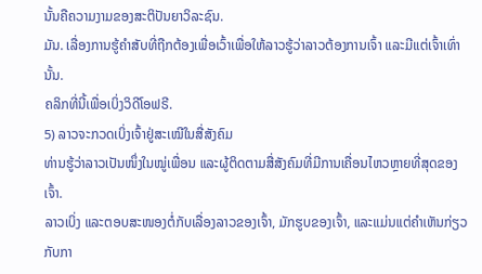ນັ້ນຄືຄວາມງາມຂອງສະຕິປັນຍາວິລະຊົນ.
ມັນ. ເລື່ອງການຮູ້ຄຳສັບທີ່ຖືກຕ້ອງເພື່ອເວົ້າເພື່ອໃຫ້ລາວຮູ້ວ່າລາວຕ້ອງການເຈົ້າ ແລະມີແຕ່ເຈົ້າເທົ່ານັ້ນ.
ຄລິກທີ່ນີ້ເພື່ອເບິ່ງວິດີໂອຟຣີ.
5) ລາວຈະກວດເບິ່ງເຈົ້າຢູ່ສະເໝີໃນສື່ສັງຄົມ
ທ່ານຮູ້ວ່າລາວເປັນໜຶ່ງໃນໝູ່ເພື່ອນ ແລະຜູ້ຕິດຕາມສື່ສັງຄົມທີ່ມີການເຄື່ອນໄຫວຫຼາຍທີ່ສຸດຂອງເຈົ້າ.
ລາວເບິ່ງ ແລະຕອບສະໜອງຕໍ່ກັບເລື່ອງລາວຂອງເຈົ້າ, ມັກຮູບຂອງເຈົ້າ, ແລະແມ່ນແຕ່ຄຳເຫັນກ່ຽວກັບກາ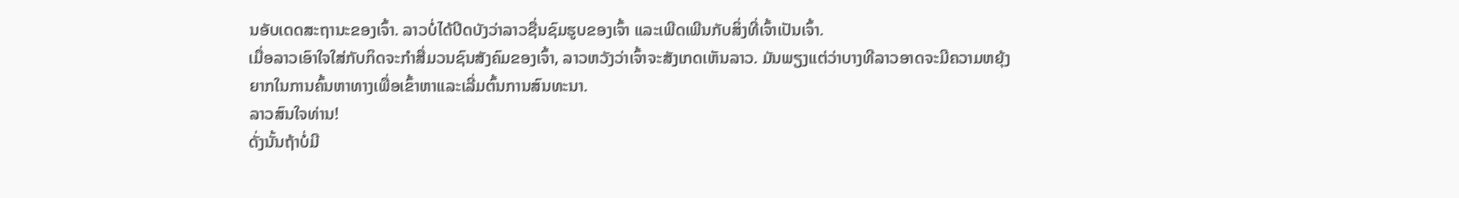ນອັບເດດສະຖານະຂອງເຈົ້າ. ລາວບໍ່ໄດ້ປິດບັງວ່າລາວຊື່ນຊົມຮູບຂອງເຈົ້າ ແລະເພີດເພີນກັບສິ່ງທີ່ເຈົ້າເປັນເຈົ້າ.
ເມື່ອລາວເອົາໃຈໃສ່ກັບກິດຈະກໍາສື່ມວນຊົນສັງຄົມຂອງເຈົ້າ, ລາວຫວັງວ່າເຈົ້າຈະສັງເກດເຫັນລາວ. ມັນພຽງແຕ່ວ່າບາງທີລາວອາດຈະມີຄວາມຫຍຸ້ງຍາກໃນການຄົ້ນຫາທາງເພື່ອເຂົ້າຫາແລະເລີ່ມຕົ້ນການສົນທະນາ.
ລາວສົນໃຈທ່ານ!
ດັ່ງນັ້ນຖ້າບໍ່ມີ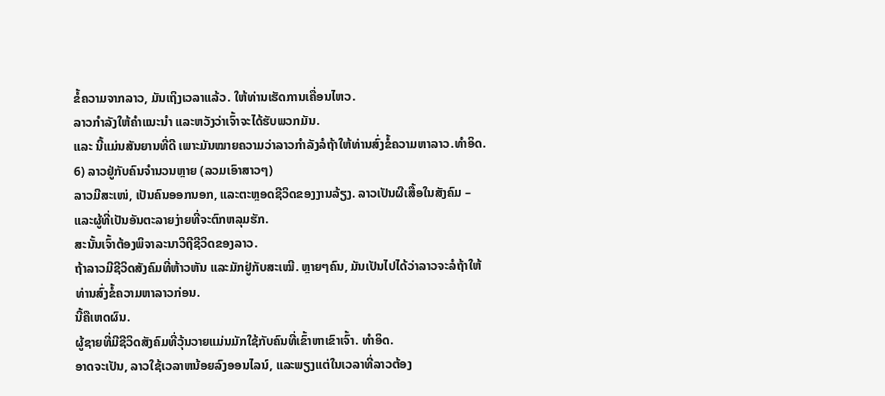ຂໍ້ຄວາມຈາກລາວ, ມັນເຖິງເວລາແລ້ວ. ໃຫ້ທ່ານເຮັດການເຄື່ອນໄຫວ.
ລາວກຳລັງໃຫ້ຄຳແນະນຳ ແລະຫວັງວ່າເຈົ້າຈະໄດ້ຮັບພວກມັນ.
ແລະ ນີ້ແມ່ນສັນຍານທີ່ດີ ເພາະມັນໝາຍຄວາມວ່າລາວກຳລັງລໍຖ້າໃຫ້ທ່ານສົ່ງຂໍ້ຄວາມຫາລາວ.ທຳອິດ.
6) ລາວຢູ່ກັບຄົນຈຳນວນຫຼາຍ (ລວມເອົາສາວໆ)
ລາວມີສະເໜ່, ເປັນຄົນອອກນອກ, ແລະຕະຫຼອດຊີວິດຂອງງານລ້ຽງ. ລາວເປັນຜີເສື້ອໃນສັງຄົມ – ແລະຜູ້ທີ່ເປັນອັນຕະລາຍງ່າຍທີ່ຈະຕົກຫລຸມຮັກ.
ສະນັ້ນເຈົ້າຕ້ອງພິຈາລະນາວິຖີຊີວິດຂອງລາວ.
ຖ້າລາວມີຊີວິດສັງຄົມທີ່ຫ້າວຫັນ ແລະມັກຢູ່ກັບສະເໝີ. ຫຼາຍໆຄົນ, ມັນເປັນໄປໄດ້ວ່າລາວຈະລໍຖ້າໃຫ້ທ່ານສົ່ງຂໍ້ຄວາມຫາລາວກ່ອນ.
ນີ້ຄືເຫດຜົນ.
ຜູ້ຊາຍທີ່ມີຊີວິດສັງຄົມທີ່ວຸ້ນວາຍແມ່ນມັກໃຊ້ກັບຄົນທີ່ເຂົ້າຫາເຂົາເຈົ້າ. ທໍາອິດ.
ອາດຈະເປັນ, ລາວໃຊ້ເວລາຫນ້ອຍລົງອອນໄລນ໌, ແລະພຽງແຕ່ໃນເວລາທີ່ລາວຕ້ອງ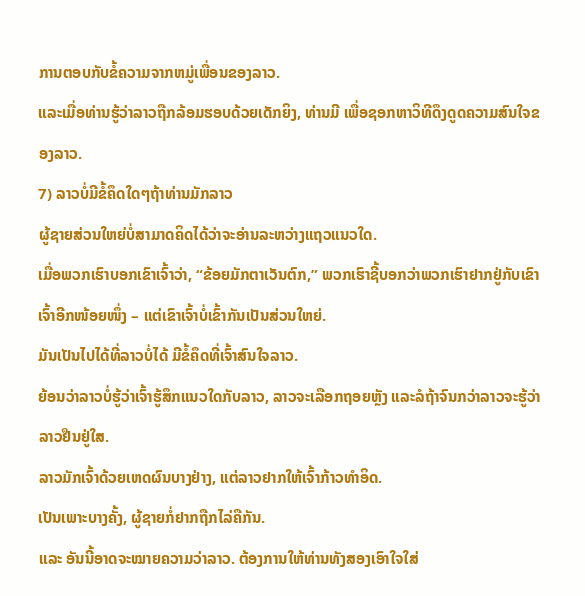ການຕອບກັບຂໍ້ຄວາມຈາກຫມູ່ເພື່ອນຂອງລາວ.
ແລະເມື່ອທ່ານຮູ້ວ່າລາວຖືກລ້ອມຮອບດ້ວຍເດັກຍິງ, ທ່ານມີ ເພື່ອຊອກຫາວິທີດຶງດູດຄວາມສົນໃຈຂອງລາວ.
7) ລາວບໍ່ມີຂໍ້ຄຶດໃດໆຖ້າທ່ານມັກລາວ
ຜູ້ຊາຍສ່ວນໃຫຍ່ບໍ່ສາມາດຄິດໄດ້ວ່າຈະອ່ານລະຫວ່າງແຖວແນວໃດ.
ເມື່ອພວກເຮົາບອກເຂົາເຈົ້າວ່າ, “ຂ້ອຍມັກຕາເວັນຕົກ,” ພວກເຮົາຊີ້ບອກວ່າພວກເຮົາຢາກຢູ່ກັບເຂົາເຈົ້າອີກໜ້ອຍໜຶ່ງ – ແຕ່ເຂົາເຈົ້າບໍ່ເຂົ້າກັນເປັນສ່ວນໃຫຍ່.
ມັນເປັນໄປໄດ້ທີ່ລາວບໍ່ໄດ້ ມີຂໍ້ຄຶດທີ່ເຈົ້າສົນໃຈລາວ.
ຍ້ອນວ່າລາວບໍ່ຮູ້ວ່າເຈົ້າຮູ້ສຶກແນວໃດກັບລາວ, ລາວຈະເລືອກຖອຍຫຼັງ ແລະລໍຖ້າຈົນກວ່າລາວຈະຮູ້ວ່າລາວຢືນຢູ່ໃສ.
ລາວມັກເຈົ້າດ້ວຍເຫດຜົນບາງຢ່າງ, ແຕ່ລາວຢາກໃຫ້ເຈົ້າກ້າວທຳອິດ.
ເປັນເພາະບາງຄັ້ງ, ຜູ້ຊາຍກໍ່ຢາກຖືກໄລ່ຄືກັນ.
ແລະ ອັນນີ້ອາດຈະໝາຍຄວາມວ່າລາວ. ຕ້ອງການໃຫ້ທ່ານທັງສອງເອົາໃຈໃສ່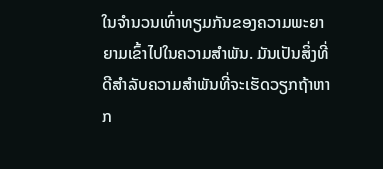ໃນຈໍານວນເທົ່າທຽມກັນຂອງຄວາມພະຍາຍາມເຂົ້າໄປໃນຄວາມສໍາພັນ. ມັນເປັນສິ່ງທີ່ດີສໍາລັບຄວາມສໍາພັນທີ່ຈະເຮັດວຽກຖ້າຫາກ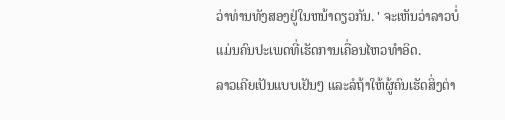ວ່າທ່ານທັງສອງຢູ່ໃນຫນ້າດຽວກັນ. ' ຈະເຫັນວ່າລາວບໍ່ແມ່ນຄົນປະເພດທີ່ເຮັດການເຄື່ອນໄຫວທຳອິດ.
ລາວເຄີຍເປັນແບບເຢັນໆ ແລະລໍຖ້າໃຫ້ຜູ້ຄົນເຮັດສິ່ງຕ່າ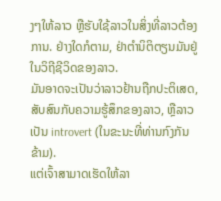ງໆໃຫ້ລາວ ຫຼືຮັບໃຊ້ລາວໃນສິ່ງທີ່ລາວຕ້ອງການ. ຢ່າງໃດກໍຕາມ, ຢ່າຕໍານິຕິຕຽນມັນຢູ່ໃນວິຖີຊີວິດຂອງລາວ.
ມັນອາດຈະເປັນວ່າລາວຢ້ານຖືກປະຕິເສດ, ສັບສົນກັບຄວາມຮູ້ສຶກຂອງລາວ, ຫຼືລາວເປັນ introvert (ໃນຂະນະທີ່ທ່ານກົງກັນຂ້າມ).
ແຕ່ເຈົ້າສາມາດເຮັດໃຫ້ລາ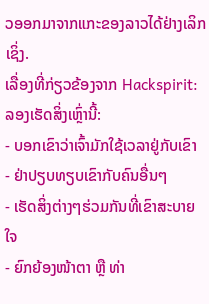ວອອກມາຈາກແກະຂອງລາວໄດ້ຢ່າງເລິກເຊິ່ງ.
ເລື່ອງທີ່ກ່ຽວຂ້ອງຈາກ Hackspirit:
ລອງເຮັດສິ່ງເຫຼົ່ານີ້:
- ບອກເຂົາວ່າເຈົ້າມັກໃຊ້ເວລາຢູ່ກັບເຂົາ
- ຢ່າປຽບທຽບເຂົາກັບຄົນອື່ນໆ
- ເຮັດສິ່ງຕ່າງໆຮ່ວມກັນທີ່ເຂົາສະບາຍໃຈ
- ຍົກຍ້ອງໜ້າຕາ ຫຼື ທ່າ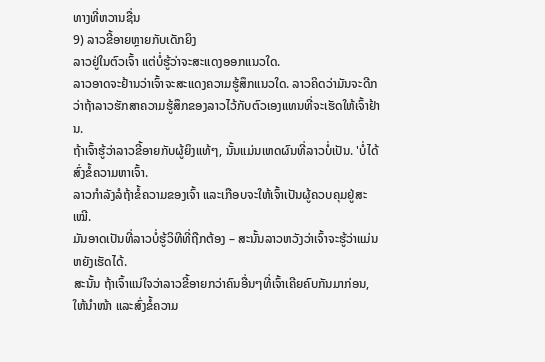ທາງທີ່ຫວານຊື່ນ
9) ລາວຂີ້ອາຍຫຼາຍກັບເດັກຍິງ
ລາວຢູ່ໃນຕົວເຈົ້າ ແຕ່ບໍ່ຮູ້ວ່າຈະສະແດງອອກແນວໃດ.
ລາວອາດຈະຢ້ານວ່າເຈົ້າຈະສະແດງຄວາມຮູ້ສຶກແນວໃດ. ລາວຄິດວ່າມັນຈະດີກວ່າຖ້າລາວຮັກສາຄວາມຮູ້ສຶກຂອງລາວໄວ້ກັບຕົວເອງແທນທີ່ຈະເຮັດໃຫ້ເຈົ້າຢ້ານ.
ຖ້າເຈົ້າຮູ້ວ່າລາວຂີ້ອາຍກັບຜູ້ຍິງແທ້ໆ, ນັ້ນແມ່ນເຫດຜົນທີ່ລາວບໍ່ເປັນ. 'ບໍ່ໄດ້ສົ່ງຂໍ້ຄວາມຫາເຈົ້າ.
ລາວກຳລັງລໍຖ້າຂໍ້ຄວາມຂອງເຈົ້າ ແລະເກືອບຈະໃຫ້ເຈົ້າເປັນຜູ້ຄວບຄຸມຢູ່ສະເໝີ.
ມັນອາດເປັນທີ່ລາວບໍ່ຮູ້ວິທີທີ່ຖືກຕ້ອງ – ສະນັ້ນລາວຫວັງວ່າເຈົ້າຈະຮູ້ວ່າແມ່ນຫຍັງເຮັດໄດ້.
ສະນັ້ນ ຖ້າເຈົ້າແນ່ໃຈວ່າລາວຂີ້ອາຍກວ່າຄົນອື່ນໆທີ່ເຈົ້າເຄີຍຄົບກັນມາກ່ອນ, ໃຫ້ນໍາໜ້າ ແລະສົ່ງຂໍ້ຄວາມ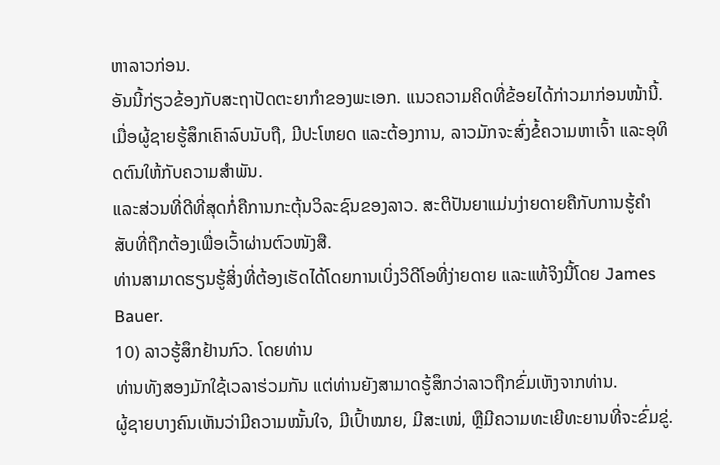ຫາລາວກ່ອນ.
ອັນນີ້ກ່ຽວຂ້ອງກັບສະຖາປັດຕະຍາກຳຂອງພະເອກ. ແນວຄວາມຄິດທີ່ຂ້ອຍໄດ້ກ່າວມາກ່ອນໜ້ານີ້.
ເມື່ອຜູ້ຊາຍຮູ້ສຶກເຄົາລົບນັບຖື, ມີປະໂຫຍດ ແລະຕ້ອງການ, ລາວມັກຈະສົ່ງຂໍ້ຄວາມຫາເຈົ້າ ແລະອຸທິດຕົນໃຫ້ກັບຄວາມສຳພັນ.
ແລະສ່ວນທີ່ດີທີ່ສຸດກໍ່ຄືການກະຕຸ້ນວິລະຊົນຂອງລາວ. ສະຕິປັນຍາແມ່ນງ່າຍດາຍຄືກັບການຮູ້ຄຳສັບທີ່ຖືກຕ້ອງເພື່ອເວົ້າຜ່ານຕົວໜັງສື.
ທ່ານສາມາດຮຽນຮູ້ສິ່ງທີ່ຕ້ອງເຮັດໄດ້ໂດຍການເບິ່ງວິດີໂອທີ່ງ່າຍດາຍ ແລະແທ້ຈິງນີ້ໂດຍ James Bauer.
10) ລາວຮູ້ສຶກຢ້ານກົວ. ໂດຍທ່ານ
ທ່ານທັງສອງມັກໃຊ້ເວລາຮ່ວມກັນ ແຕ່ທ່ານຍັງສາມາດຮູ້ສຶກວ່າລາວຖືກຂົ່ມເຫັງຈາກທ່ານ.
ຜູ້ຊາຍບາງຄົນເຫັນວ່າມີຄວາມໝັ້ນໃຈ, ມີເປົ້າໝາຍ, ມີສະເໜ່, ຫຼືມີຄວາມທະເຍີທະຍານທີ່ຈະຂົ່ມຂູ່.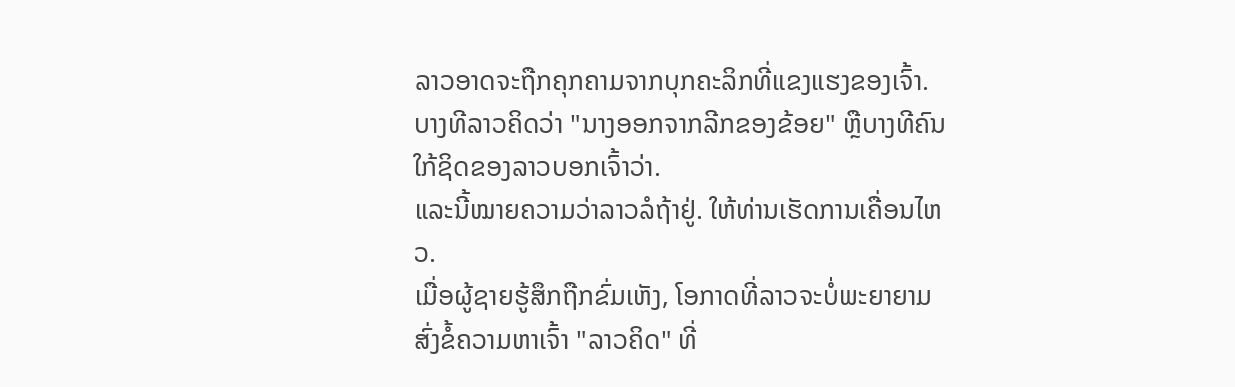ລາວອາດຈະຖືກຄຸກຄາມຈາກບຸກຄະລິກທີ່ແຂງແຮງຂອງເຈົ້າ.
ບາງທີລາວຄິດວ່າ "ນາງອອກຈາກລີກຂອງຂ້ອຍ" ຫຼືບາງທີຄົນໃກ້ຊິດຂອງລາວບອກເຈົ້າວ່າ.
ແລະນີ້ໝາຍຄວາມວ່າລາວລໍຖ້າຢູ່. ໃຫ້ທ່ານເຮັດການເຄື່ອນໄຫວ.
ເມື່ອຜູ້ຊາຍຮູ້ສຶກຖືກຂົ່ມເຫັງ, ໂອກາດທີ່ລາວຈະບໍ່ພະຍາຍາມສົ່ງຂໍ້ຄວາມຫາເຈົ້າ "ລາວຄິດ" ທີ່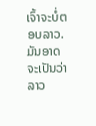ເຈົ້າຈະບໍ່ຕອບລາວ.
ມັນອາດຈະເປັນວ່າລາວ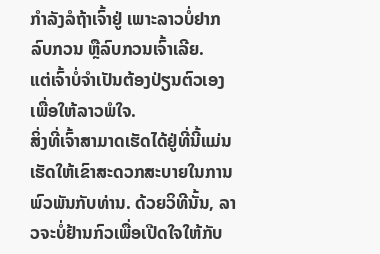ກຳລັງລໍຖ້າເຈົ້າຢູ່ ເພາະລາວບໍ່ຢາກລົບກວນ ຫຼືລົບກວນເຈົ້າເລີຍ.
ແຕ່ເຈົ້າບໍ່ຈຳເປັນຕ້ອງປ່ຽນຕົວເອງເພື່ອໃຫ້ລາວພໍໃຈ.
ສິ່ງທີ່ເຈົ້າສາມາດເຮັດໄດ້ຢູ່ທີ່ນີ້ແມ່ນເຮັດໃຫ້ເຂົາສະດວກສະບາຍໃນການພົວພັນກັບທ່ານ. ດ້ວຍວິທີນັ້ນ, ລາວຈະບໍ່ຢ້ານກົວເພື່ອເປີດໃຈໃຫ້ກັບ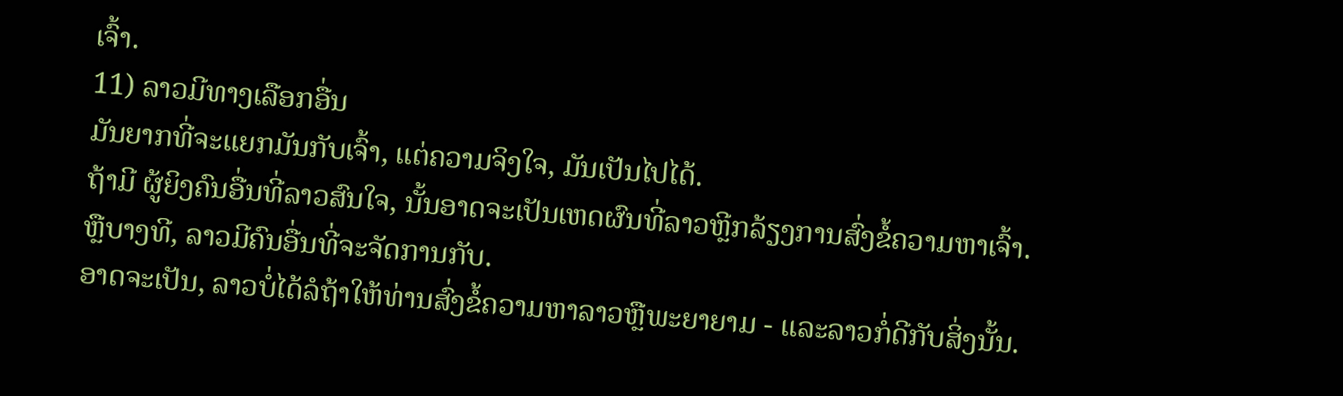ເຈົ້າ.
11) ລາວມີທາງເລືອກອື່ນ
ມັນຍາກທີ່ຈະແຍກມັນກັບເຈົ້າ, ແຕ່ຄວາມຈິງໃຈ, ມັນເປັນໄປໄດ້.
ຖ້າມີ ຜູ້ຍິງຄົນອື່ນທີ່ລາວສົນໃຈ, ນັ້ນອາດຈະເປັນເຫດຜົນທີ່ລາວຫຼີກລ້ຽງການສົ່ງຂໍ້ຄວາມຫາເຈົ້າ. ຫຼືບາງທີ, ລາວມີຄົນອື່ນທີ່ຈະຈັດການກັບ.
ອາດຈະເປັນ, ລາວບໍ່ໄດ້ລໍຖ້າໃຫ້ທ່ານສົ່ງຂໍ້ຄວາມຫາລາວຫຼືພະຍາຍາມ - ແລະລາວກໍ່ດີກັບສິ່ງນັ້ນ.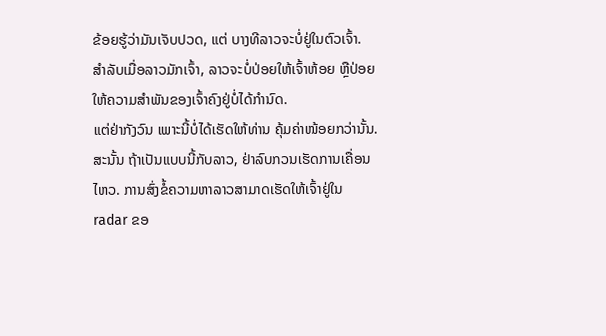ຂ້ອຍຮູ້ວ່າມັນເຈັບປວດ, ແຕ່ ບາງທີລາວຈະບໍ່ຢູ່ໃນຕົວເຈົ້າ.
ສຳລັບເມື່ອລາວມັກເຈົ້າ, ລາວຈະບໍ່ປ່ອຍໃຫ້ເຈົ້າຫ້ອຍ ຫຼືປ່ອຍໃຫ້ຄວາມສຳພັນຂອງເຈົ້າຄົງຢູ່ບໍ່ໄດ້ກຳນົດ.
ແຕ່ຢ່າກັງວົນ ເພາະນີ້ບໍ່ໄດ້ເຮັດໃຫ້ທ່ານ ຄຸ້ມຄ່າໜ້ອຍກວ່ານັ້ນ.
ສະນັ້ນ ຖ້າເປັນແບບນີ້ກັບລາວ, ຢ່າລົບກວນເຮັດການເຄື່ອນໄຫວ. ການສົ່ງຂໍ້ຄວາມຫາລາວສາມາດເຮັດໃຫ້ເຈົ້າຢູ່ໃນ radar ຂອ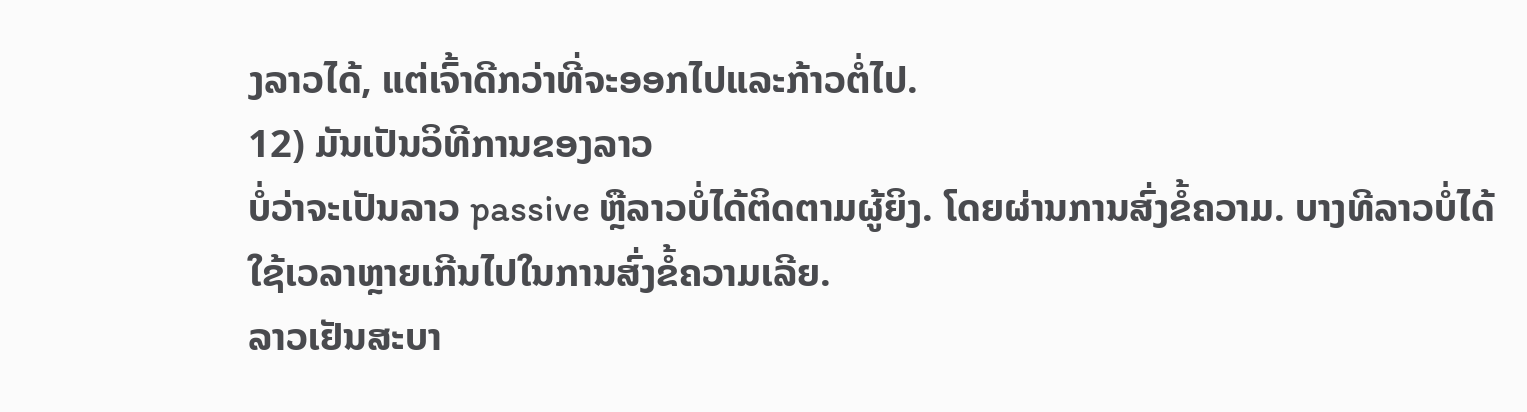ງລາວໄດ້, ແຕ່ເຈົ້າດີກວ່າທີ່ຈະອອກໄປແລະກ້າວຕໍ່ໄປ.
12) ມັນເປັນວິທີການຂອງລາວ
ບໍ່ວ່າຈະເປັນລາວ passive ຫຼືລາວບໍ່ໄດ້ຕິດຕາມຜູ້ຍິງ. ໂດຍຜ່ານການສົ່ງຂໍ້ຄວາມ. ບາງທີລາວບໍ່ໄດ້ໃຊ້ເວລາຫຼາຍເກີນໄປໃນການສົ່ງຂໍ້ຄວາມເລີຍ.
ລາວເຢັນສະບາ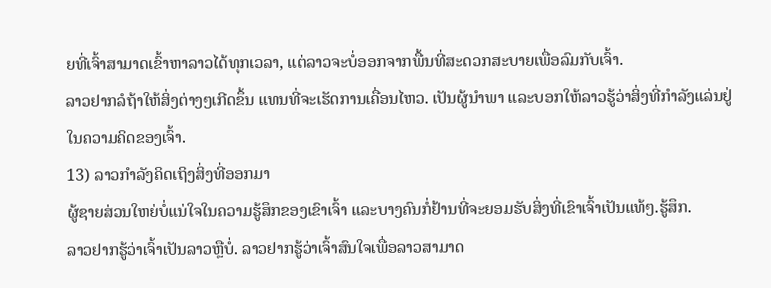ຍທີ່ເຈົ້າສາມາດເຂົ້າຫາລາວໄດ້ທຸກເວລາ, ແຕ່ລາວຈະບໍ່ອອກຈາກພື້ນທີ່ສະດວກສະບາຍເພື່ອລົມກັບເຈົ້າ.
ລາວຢາກລໍຖ້າໃຫ້ສິ່ງຕ່າງໆເກີດຂຶ້ນ ແທນທີ່ຈະເຮັດການເຄື່ອນໄຫວ. ເປັນຜູ້ນໍາພາ ແລະບອກໃຫ້ລາວຮູ້ວ່າສິ່ງທີ່ກໍາລັງແລ່ນຢູ່ໃນຄວາມຄິດຂອງເຈົ້າ.
13) ລາວກໍາລັງຄິດເຖິງສິ່ງທີ່ອອກມາ
ຜູ້ຊາຍສ່ວນໃຫຍ່ບໍ່ແນ່ໃຈໃນຄວາມຮູ້ສຶກຂອງເຂົາເຈົ້າ ແລະບາງຄົນກໍ່ຢ້ານທີ່ຈະຍອມຮັບສິ່ງທີ່ເຂົາເຈົ້າເປັນແທ້ໆ.ຮູ້ສຶກ.
ລາວຢາກຮູ້ວ່າເຈົ້າເປັນລາວຫຼືບໍ່. ລາວຢາກຮູ້ວ່າເຈົ້າສົນໃຈເພື່ອລາວສາມາດ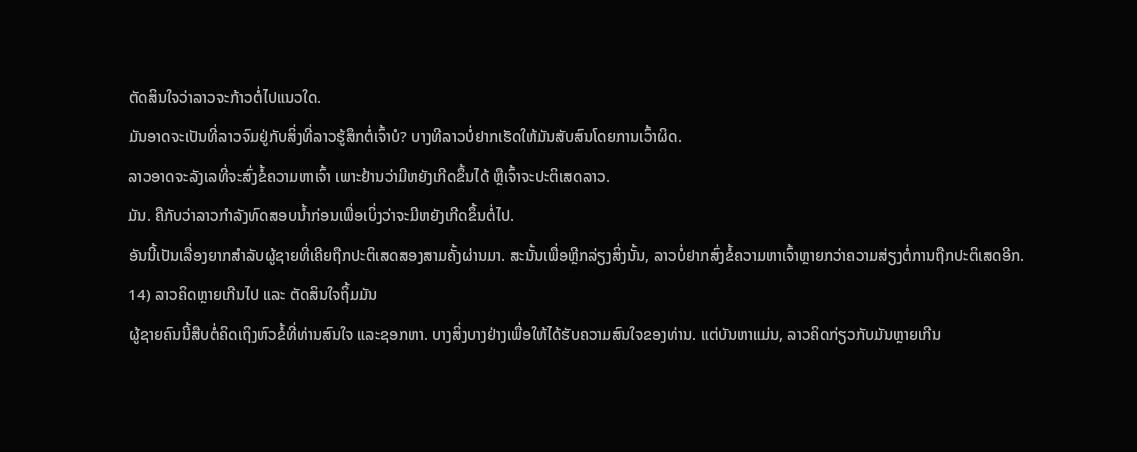ຕັດສິນໃຈວ່າລາວຈະກ້າວຕໍ່ໄປແນວໃດ.
ມັນອາດຈະເປັນທີ່ລາວຈົມຢູ່ກັບສິ່ງທີ່ລາວຮູ້ສຶກຕໍ່ເຈົ້າບໍ? ບາງທີລາວບໍ່ຢາກເຮັດໃຫ້ມັນສັບສົນໂດຍການເວົ້າຜິດ.
ລາວອາດຈະລັງເລທີ່ຈະສົ່ງຂໍ້ຄວາມຫາເຈົ້າ ເພາະຢ້ານວ່າມີຫຍັງເກີດຂຶ້ນໄດ້ ຫຼືເຈົ້າຈະປະຕິເສດລາວ.
ມັນ. ຄືກັບວ່າລາວກຳລັງທົດສອບນ້ຳກ່ອນເພື່ອເບິ່ງວ່າຈະມີຫຍັງເກີດຂຶ້ນຕໍ່ໄປ.
ອັນນີ້ເປັນເລື່ອງຍາກສຳລັບຜູ້ຊາຍທີ່ເຄີຍຖືກປະຕິເສດສອງສາມຄັ້ງຜ່ານມາ. ສະນັ້ນເພື່ອຫຼີກລ່ຽງສິ່ງນັ້ນ, ລາວບໍ່ຢາກສົ່ງຂໍ້ຄວາມຫາເຈົ້າຫຼາຍກວ່າຄວາມສ່ຽງຕໍ່ການຖືກປະຕິເສດອີກ.
14) ລາວຄິດຫຼາຍເກີນໄປ ແລະ ຕັດສິນໃຈຖິ້ມມັນ
ຜູ້ຊາຍຄົນນີ້ສືບຕໍ່ຄິດເຖິງຫົວຂໍ້ທີ່ທ່ານສົນໃຈ ແລະຊອກຫາ. ບາງສິ່ງບາງຢ່າງເພື່ອໃຫ້ໄດ້ຮັບຄວາມສົນໃຈຂອງທ່ານ. ແຕ່ບັນຫາແມ່ນ, ລາວຄິດກ່ຽວກັບມັນຫຼາຍເກີນ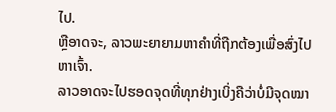ໄປ.
ຫຼືອາດຈະ, ລາວພະຍາຍາມຫາຄໍາທີ່ຖືກຕ້ອງເພື່ອສົ່ງໄປຫາເຈົ້າ.
ລາວອາດຈະໄປຮອດຈຸດທີ່ທຸກຢ່າງເບິ່ງຄືວ່າບໍ່ມີຈຸດໝາ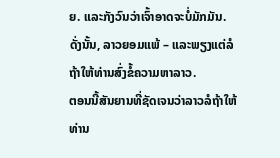ຍ. ແລະກັງວົນວ່າເຈົ້າອາດຈະບໍ່ມັກມັນ.
ດັ່ງນັ້ນ, ລາວຍອມແພ້ – ແລະພຽງແຕ່ລໍຖ້າໃຫ້ທ່ານສົ່ງຂໍ້ຄວາມຫາລາວ.
ຕອນນີ້ສັນຍານທີ່ຊັດເຈນວ່າລາວລໍຖ້າໃຫ້ທ່ານ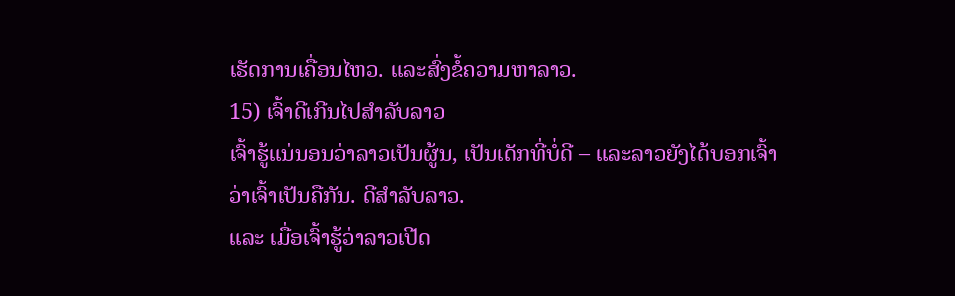ເຮັດການເຄື່ອນໄຫວ. ແລະສົ່ງຂໍ້ຄວາມຫາລາວ.
15) ເຈົ້າດີເກີນໄປສໍາລັບລາວ
ເຈົ້າຮູ້ແນ່ນອນວ່າລາວເປັນຜູ້ນ, ເປັນເດັກທີ່ບໍ່ດີ – ແລະລາວຍັງໄດ້ບອກເຈົ້າວ່າເຈົ້າເປັນຄືກັນ. ດີສຳລັບລາວ.
ແລະ ເມື່ອເຈົ້າຮູ້ວ່າລາວເປີດ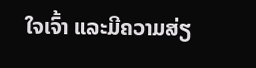ໃຈເຈົ້າ ແລະມີຄວາມສ່ຽ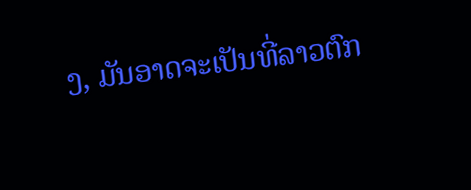ງ, ມັນອາດຈະເປັນທີ່ລາວຕົກ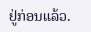ຢູ່ກ່ອນແລ້ວ.